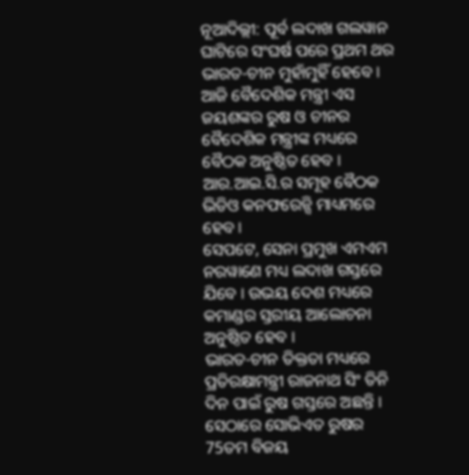ନୂଆଦିଲ୍ଲୀ: ପୂର୍ବ ଲଦାଖ ଗଲୱାନ ଘାଟିରେ ସଂଘର୍ଷ ପରେ ପ୍ରଥମ ଥର ଭାରତ-ଚୀନ ମୁହାଁମୁହିଁ ହେବେ । ଆଜି ବୈଦେଶିକ ମନ୍ତ୍ରୀ ଏସ ଜୟଶଙ୍କର ରୁଷ ଓ ଚୀନର ବୈଦେଶିକ ମନ୍ତ୍ରୀଙ୍କ ମଧ୍ୟରେ ବୈଠକ ଅନୁଷ୍ଠିତ ହେବ । ଆର.ଆଇ.ସି.ର ସମୂହ ବୈଠକ ଭିଡିଓ କନଫରେନ୍ସି ମାଧ୍ୟମରେ ହେବ ।
ସେପଟେ, ସେନା ପ୍ରମୁଖ ଏମଏମ ନରୱାଣେ ମଧ୍ୟ ଲଦାଖ ଗସ୍ତରେ ଯିବେ । ଉଭୟ ଦେଶ ମଧ୍ୟରେ କମାଣ୍ଡର ସ୍ତରୀୟ ଆଲୋଚନା ଅନୁଷ୍ଠିତ ହେବ ।
ଭାରତ-ଚୀନ ତିକ୍ତତା ମଧ୍ୟରେ ପ୍ରତିରକ୍ଷାମନ୍ତ୍ରୀ ରାଜନାଥ ସିଂ ତିନି ଦିନ ପାଇଁ ରୁଷ ଗସ୍ତରେ ଅଛନ୍ତି । ସେଠାରେ ସୋଭିଏତ ରୁଷର 75ତମ ବିଜୟ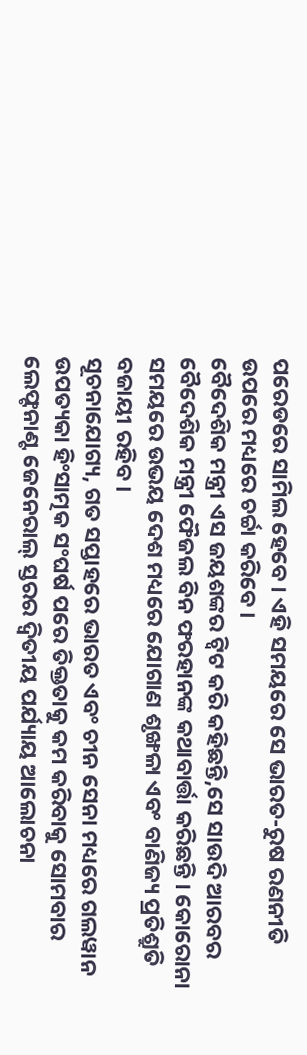ପରେଡରେ ସାମିଲ ହେବେ । ଏହି ସମୟରେ ସେ ଭାରତ-ରୁଷ ରଣନୀତି ଉପରେ ମଧ୍ୟରେ ଚର୍ଚ୍ଚା କରିବେ ।
ବୈଦେଶିକ ମନ୍ତ୍ରୀ ଏସ ଜୟଶଙ୍କର ଟ୍ବିଟ କରି କହିଛନ୍ତି,ସେ ସାଉଦି ଆରବର ବୈଦେଶିକ ମନ୍ତ୍ରୀ ଫୈଜଲ ବିନ ଫରହାନଙ୍କ କଥାବାର୍ତ୍ତା କରିଛନ୍ତି । କୋରୋନା ସମୟରେ ଉଭୟ ଦେଶ ମଧ୍ୟରେ ଯୋଗାଣ ଶୃଙ୍ଖଳା ଏବଂ ବାଣିଜ୍ୟ ପ୍ରତିଶ୍ରୁତି ବଜାୟୀ ରହିବ ।
ସୂଚନାଯୋଗ୍ୟ, ଗତ ସପ୍ତାହରେ ଭାରତ ଏବଂ ଚୀନ ସେନା ମଧ୍ୟରେ ଗଲୱାନ ଉପତ୍ୟକା ହିଂସାତ୍ମକ ସଂଘର୍ଷ ପରେ ତିକ୍ତତାକୁ କମ କରିବାକୁ ସୋମବାର ଲେଫ୍ଟନାଣ୍ଟ ଜେନେରାଲ୍ ସ୍ତରର ଦ୍ୱିତୀୟ ପର୍ଯ୍ୟାୟ ଆଲୋଚନା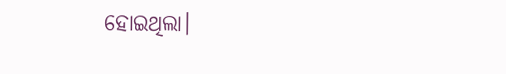ହୋଇଥିଲା।